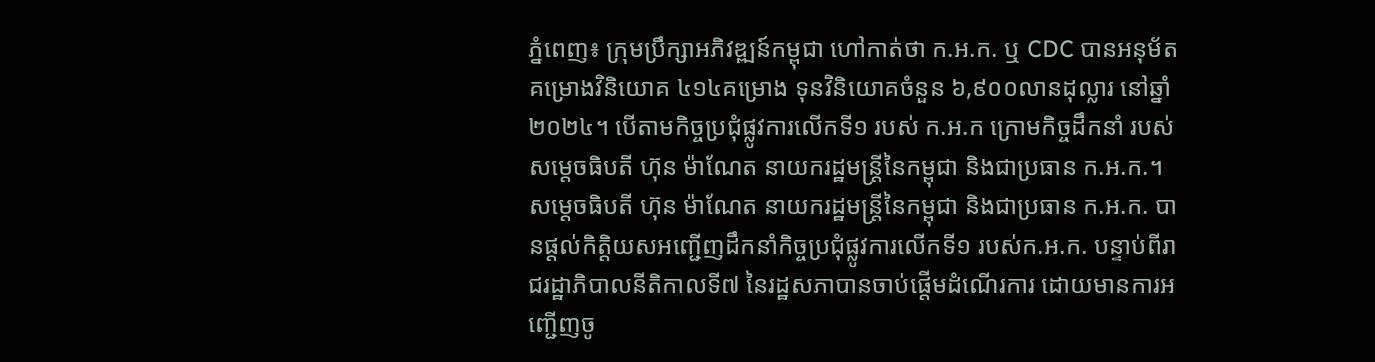ភ្នំពេញ៖ ក្រុមប្រឹក្សាអភិវឌ្ឍន៍កម្ពុជា ហៅកាត់ថា ក.អ.ក. ឬ CDC បានអនុម័តគម្រោងវិនិយោគ ៤១៤គម្រោង ទុនវិនិយោគចំនួន ៦,៩០០លានដុល្លារ នៅឆ្នាំ២០២៤។ បើតាមកិច្ចប្រជុំផ្លូវការលើកទី១ របស់ ក.អ.ក ក្រោមកិច្ចដឹកនាំ របស់ សម្តេចធិបតី ហ៊ុន ម៉ាណែត នាយករដ្ឋមន្ត្រីនៃកម្ពុជា និងជាប្រធាន ក.អ.ក.។
សម្តេចធិបតី ហ៊ុន ម៉ាណែត នាយករដ្ឋមន្ត្រីនៃកម្ពុជា និងជាប្រធាន ក.អ.ក. បានផ្តល់កិត្តិយសអញ្ជើញដឹកនាំកិច្ចប្រជុំផ្លូវការលើកទី១ របស់ក.អ.ក. បន្ទាប់ពីរាជរដ្ឋាភិបាលនីតិកាលទី៧ នៃរដ្ឋសភាបានចាប់ផ្តើមដំណើរការ ដោយមានការអញ្ជើញចូ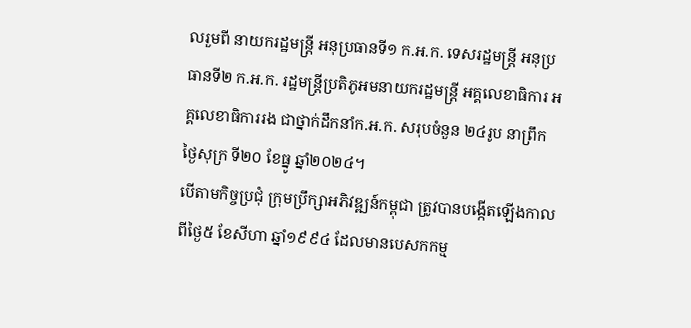លរួមពី នាយករដ្ឋមន្ត្រី អនុប្រធានទី១ ក.អ.ក. ទេសរដ្ឋមន្ត្រី អនុប្រធានទី២ ក.អ.ក. រដ្ឋមន្ត្រីប្រតិភូអមនាយករដ្ឋមន្ត្រី អគ្គលេខាធិការ អគ្គលេខាធិការរង ជាថ្នាក់ដឹកនាំក.អ.ក. សរុបចំនួន ២៤រូប នាព្រឹកថ្ងៃសុក្រ ទី២០ ខែធ្នូ ឆ្នាំ២០២៤។
បើតាមកិច្ចប្រជុំ ក្រុមប្រឹក្សាអភិវឌ្ឍន៍កម្ពុជា ត្រូវបានបង្កើតឡើងកាលពីថ្ងៃ៥ ខែសីហា ឆ្នាំ១៩៩៤ ដែលមានបេសកកម្ម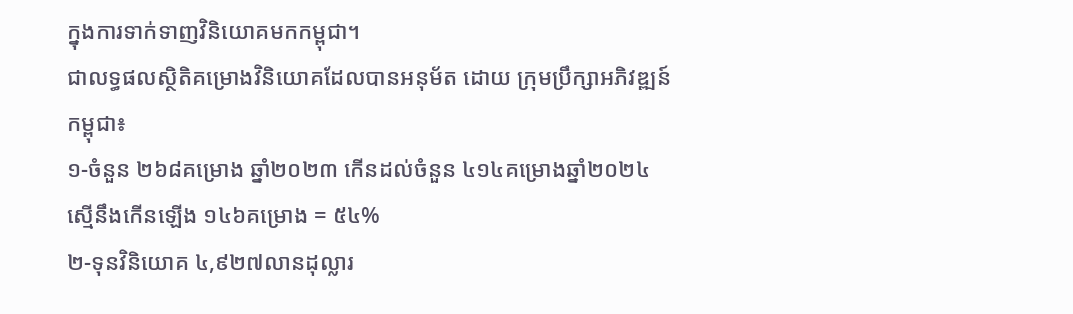ក្នុងការទាក់ទាញវិនិយោគមកកម្ពុជា។
ជាលទ្ធផលស្ថិតិគម្រោងវិនិយោគដែលបានអនុម័ត ដោយ ក្រុមប្រឹក្សាអភិវឌ្ឍន៍កម្ពុជា៖
១-ចំនួន ២៦៨គម្រោង ឆ្នាំ២០២៣ កើនដល់ចំនួន ៤១៤គម្រោងឆ្នាំ២០២៤ ស្មើនឹងកើនឡើង ១៤៦គម្រោង = ៥៤%
២-ទុនវិនិយោគ ៤,៩២៧លានដុល្លារ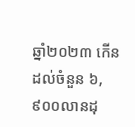ឆ្នាំ២០២៣ កើនដល់ចំនួន ៦,៩០០លានដុ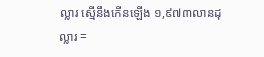ល្លារ ស្មើនឹងកើនឡើង ១,៩៧៣លានដុល្លារ =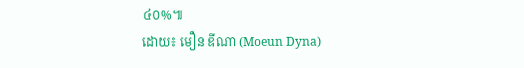៤០%៕
ដោយ៖ មឿន ឌីណា (Moeun Dyna)